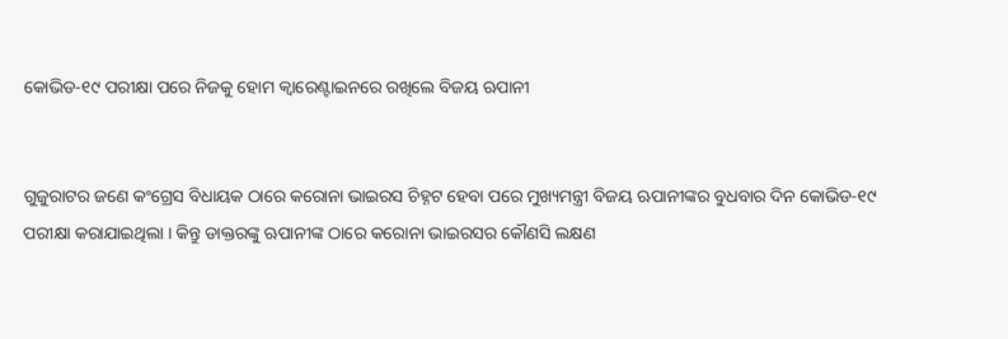କୋଭିଡ-୧୯ ପରୀକ୍ଷା ପରେ ନିଜକୁ ହୋମ କ୍ୱାରେଣ୍ଟାଇନରେ ରଖିଲେ ବିଜୟ ଋପାନୀ


ଗୁଜୁରାଟର ଜଣେ କଂଗ୍ରେସ ବିଧାୟକ ଠାରେ କରୋନା ଭାଇରସ ଚିହ୍ନଟ ହେବା ପରେ ମୁଖ୍ୟମନ୍ତ୍ରୀ ବିଜୟ ଋପାନୀଙ୍କର ବୁଧବାର ଦିନ କୋଭିଡ-୧୯ ପରୀକ୍ଷା କରାଯାଇଥିଲା । କିନ୍ତୁ ଡାକ୍ତରଙ୍କୁ ଋପାନୀଙ୍କ ଠାରେ କରୋନା ଭାଇରସର କୌଣସି ଲକ୍ଷଣ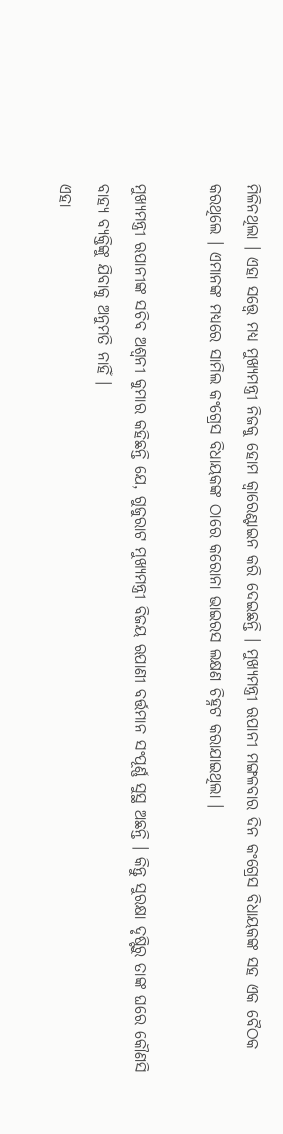ମିଳିନଥିଲା । ଏହା ସତ୍ତ୍ୱେ ମଧ୍ୟ ମୁଖ୍ୟମନ୍ତ୍ରୀ ନିଜକୁ ହୋମ କ୍ୱାରେଣ୍ଟାଇନ କରି ଦେଇଛନ୍ତି । ମୁଖ୍ୟମନ୍ତ୍ରୀ ଋପାନୀ ମଙ୍ଗଳବାର ଦିନ କଂଗ୍ରେସ ବିଧାୟକଙ୍କ ସହ ଏକ ବୈଠକ କରଥିଲେ । ଏମାନଙ୍କ ମଧ୍ୟରେ ସାମିଲ କଂଗ୍ରେସ ବିଧାୟକଙ୍କ ଠାରେ କରୋନା ଭାଇରସ ଲକ୍ଷଣ ଚିହ୍ନଟ କରାଯାଇଥିଲା ।

ମୁଖ୍ୟମନ୍ତ୍ରୀ ଋପାନୀଙ୍କ ସଚିବ ଅଶ୍ୱନୀ କୁମାର କହିଛନ୍ତି ଯେ, ଗୁଜୁରାଟ ମୁଖ୍ୟମନ୍ତ୍ରୀ ବିଜୟ ଋପାଣୀ ବର୍ତ୍ତମାନ ସଂପୂର୍ଣ୍ଣ ସୁସ୍ଥ ଅଛନ୍ତି । କିନ୍ତୁ ସୁରକ୍ଷା ଦୃଷ୍ଟିରୁ ତାଙ୍କ ଘରେ କୌଣସି ବାହ୍ୟ ବ୍ୟକ୍ତିଙ୍କୁ ଯିବାକୁ ଅନୁମତି ନାହିଁ ।
ଏହା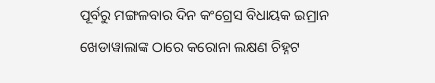ପୂର୍ବରୁ ମଙ୍ଗଳବାର ଦିନ କଂଗ୍ରେସ ବିଧାୟକ ଇମ୍ରାନ ଖେଡାୱାଲାଙ୍କ ଠାରେ କରୋନା ଲକ୍ଷଣ ଚିହ୍ନଟ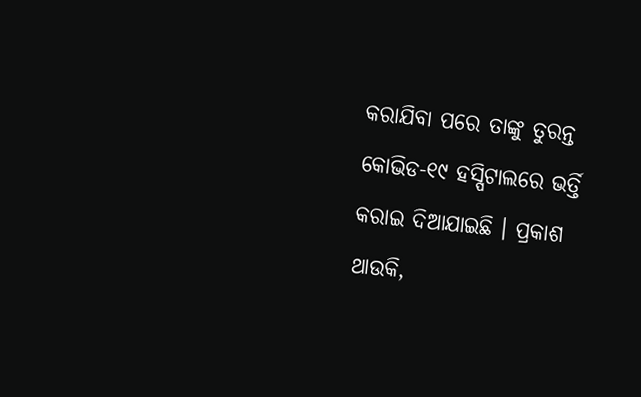କରାଯିବା ପରେ ତାଙ୍କୁ ତୁରନ୍ତ କୋଭିଡ-୧୯ ହସ୍ପିଟାଲରେ ଭର୍ତ୍ତି କରାଇ ଦିଆଯାଇଛି । ପ୍ରକାଶ ଥାଉକି,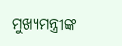ମୁଖ୍ୟମନ୍ତ୍ରୀଙ୍କ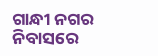ଗାନ୍ଧୀ ନଗର ନିବାସରେ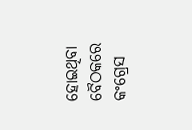ହୋଇଥିବା ବୈଠକରେ କଂଗ୍ରେସ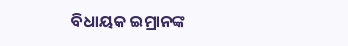ବିଧାୟକ ଇମ୍ରାନଙ୍କ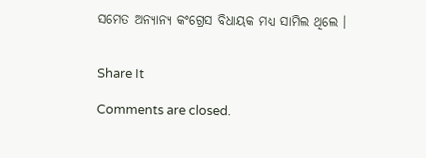ସମେତ ଅନ୍ୟାନ୍ୟ କଂଗ୍ରେସ ବିଧାୟକ ମଧ୍ୟ ସାମିଲ ଥିଲେ ।


Share It

Comments are closed.